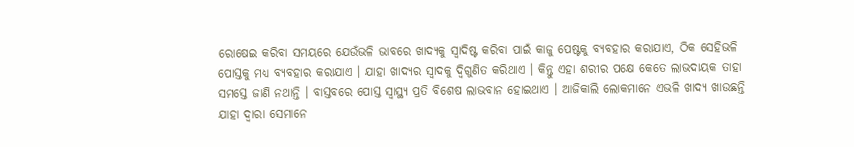ରୋଷେଇ କରିବା ସମୟରେ ଯେଉଁଭଳି ଭାବରେ ଖାଦ୍ୟକୁ ସ୍ୱାଦିଷ୍ଟ କରିବା ପାଇଁ କାଜୁ ପେଷ୍ଟକୁ ବ୍ୟବହାର କରାଯାଏ, ଠିକ ସେହିଭଳି ପୋସ୍ତକୁ ମଧ୍ୟ ବ୍ୟବହାର କରାଯାଏ । ଯାହା ଖାଦ୍ୟର ସ୍ୱାଦକୁ ଦ୍ୱିଗୁଣିତ କରିଥାଏ । କିନ୍ତୁ ଏହା ଶରୀର ପକ୍ଷେ କେତେ ଲାଭଦାୟକ ତାହା ସମସ୍ତେ ଜାଣି ନଥାନ୍ତି । ବାସ୍ତବରେ ପୋସ୍ତ ସ୍ୱାସ୍ଥ୍ୟ ପ୍ରତି ବିଶେଷ ଲାଭବାନ ହୋଇଥାଏ । ଆଜିକାଲି ଲୋକମାନେ ଏଭଳି ଖାଦ୍ୟ ଖାଉଛନ୍ତି ଯାହା ଦ୍ୱାରା ସେମାନେ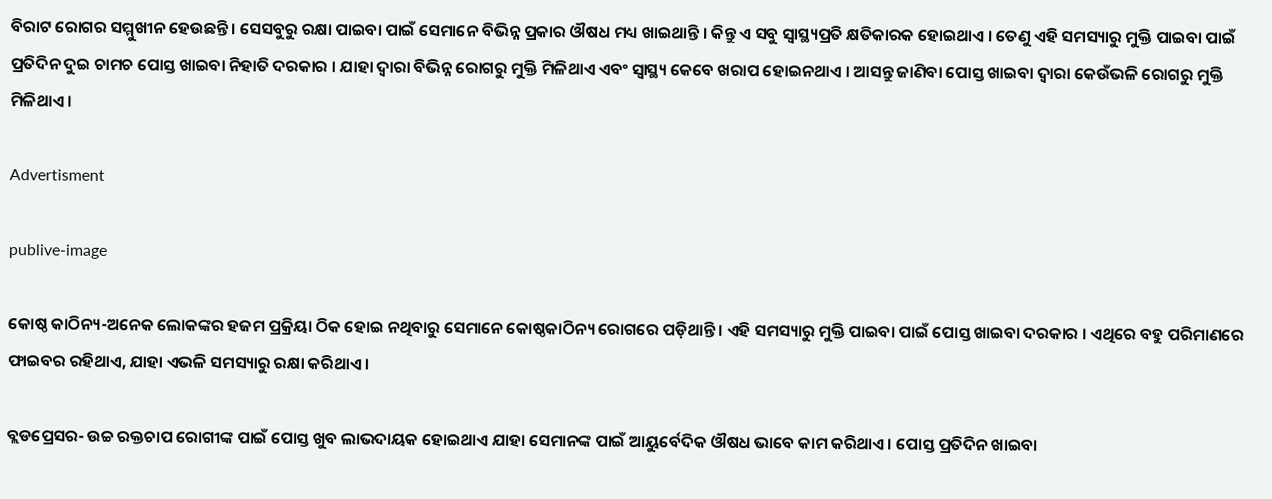ବିରାଟ ରୋଗର ସମ୍ମୁଖୀନ ହେଉଛନ୍ତି । ସେସବୁରୁ ରକ୍ଷା ପାଇବା ପାଇଁ ସେମାନେ ବିଭିନ୍ନ ପ୍ରକାର ଔଷଧ ମଧ୍ୟ ଖାଇଥାନ୍ତି । କିନ୍ତୁ ଏ ସବୁ ସ୍ୱାସ୍ଥ୍ୟପ୍ରତି କ୍ଷତିକାରକ ହୋଇଥାଏ । ତେଣୁ ଏହି ସମସ୍ୟାରୁ ମୁକ୍ତି ପାଇବା ପାଇଁ ପ୍ରତିଦିନ ଦୁଇ ଚାମଚ ପୋସ୍ତ ଖାଇବା ନିହାତି ଦରକାର । ଯାହା ଦ୍ୱାରା ବିଭିନ୍ନ ରୋଗରୁ ମୁକ୍ତି ମିଳିଥାଏ ଏବଂ ସ୍ୱାସ୍ଥ୍ୟ କେବେ ଖରାପ ହୋଇନଥାଏ । ଆସନ୍ତୁ ଜାଣିବା ପୋସ୍ତ ଖାଇବା ଦ୍ୱାରା କେଉଁଭଳି ରୋଗରୁ ମୁକ୍ତି ମିଳିଥାଏ ।

Advertisment

publive-image

କୋଷ୍ଠ କାଠିନ୍ୟ-ଅନେକ ଲୋକଙ୍କର ହଜମ ପ୍ରକ୍ରିୟା ଠିକ ହୋଇ ନଥିବାରୁ ସେମାନେ କୋଷ୍ଠକାଠିନ୍ୟ ରୋଗରେ ପଡ଼ିଥାନ୍ତି । ଏହି ସମସ୍ୟାରୁ ମୁକ୍ତି ପାଇବା ପାଇଁ ପୋସ୍ତ ଖାଇବା ଦରକାର । ଏଥିରେ ବହୁ ପରିମାଣରେ ଫାଇବର ରହିଥାଏ, ଯାହା ଏଭଳି ସମସ୍ୟାରୁ ରକ୍ଷା କରିଥାଏ ।

ବ୍ଲଡପ୍ରେସର- ଉଚ୍ଚ ରକ୍ତଚାପ ରୋଗୀଙ୍କ ପାଇଁ ପୋସ୍ତ ଖୁବ ଲାଭଦାୟକ ହୋଇଥାଏ ଯାହା ସେମାନଙ୍କ ପାଇଁ ଆୟୁର୍ବେଦିକ ଔଷଧ ଭାବେ କାମ କରିଥାଏ । ପୋସ୍ତ ପ୍ରତିଦିନ ଖାଇବା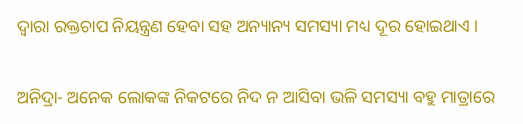ଦ୍ୱାରା ରକ୍ତଚାପ ନିୟନ୍ତ୍ରଣ ହେବା ସହ ଅନ୍ୟାନ୍ୟ ସମସ୍ୟା ମଧ୍ୟ ଦୂର ହୋଇଥାଏ ।

ଅନିଦ୍ରା- ଅନେକ ଲୋକଙ୍କ ନିକଟରେ ନିଦ ନ ଆସିବା ଭଳି ସମସ୍ୟା ବହୁ ମାତ୍ରାରେ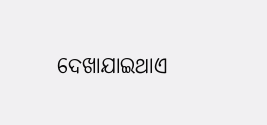ଦେଖାଯାଇଥାଏ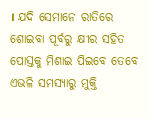। ଯଦି ସେମାନେ ରାତିରେ ଶୋଇବା ପୂର୍ବରୁ କ୍ଷୀର ସହିତ ପୋସ୍ତକୁ ମିଶାଇ ପିଇବେ ତେବେ ଏଭଳି ସମସ୍ୟାରୁ ମୁକ୍ତି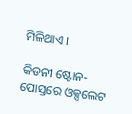ମିଳିଥାଏ ।

କିଡନୀ ଷ୍ଟୋନ- ପୋସ୍ତରେ ଓକ୍ସଲେଟ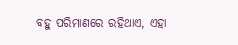ବହୁ ପରିମାଣରେ ରହିଥାଏ, ଏହା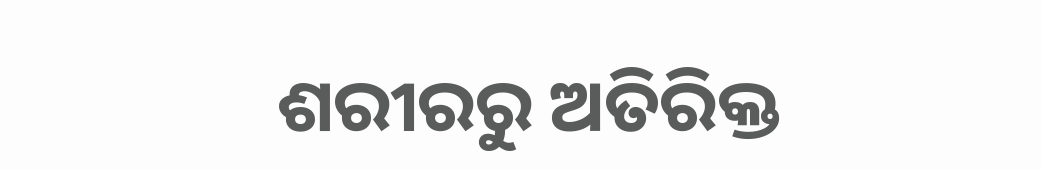ଶରୀରରୁ ଅତିରିକ୍ତ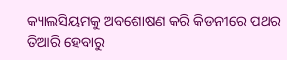କ୍ୟାଲସିୟମକୁ ଅବଶୋଷଣ କରି କିଡନୀରେ ପଥର ତିଆରି ହେବାରୁ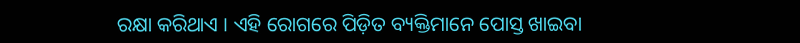ରକ୍ଷା କରିଥାଏ । ଏହି ରୋଗରେ ପିଡ଼ିତ ବ୍ୟକ୍ତିମାନେ ପୋସ୍ତ ଖାଇବା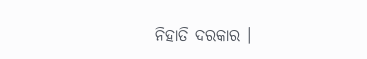ନିହାତି ଦରକାର ।